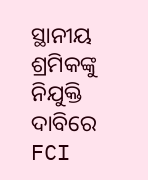ସ୍ଥାନୀୟ ଶ୍ରମିକଙ୍କୁ ନିଯୁକ୍ତି ଦାବିରେ FCI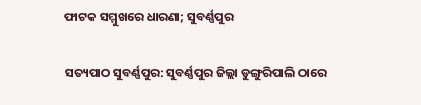ଫାଟକ ସମ୍ମୁଖରେ ଧାରଣା; ସୁବର୍ଣ୍ଣପୁର

ସତ୍ୟପାଠ ସୁବର୍ଣ୍ଣପୁର: ସୁବର୍ଣ୍ଣପୁର ଜିଲ୍ଲା ଡୁଙ୍ଗୁରିପାଲି ଠାରେ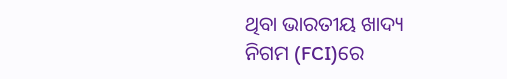ଥିବା ଭାରତୀୟ ଖାଦ୍ୟ ନିଗମ (FCI)ରେ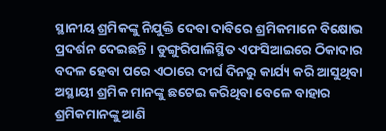ସ୍ଥାନୀୟ ଶ୍ରମିକଙ୍କୁ ନିଯୁକ୍ତି ଦେବା ଦାବିରେ ଶ୍ରମିକମାନେ ବିକ୍ଷୋଭ ପ୍ରଦର୍ଶନ ଦେଇଛନ୍ତି । ଡୁଙ୍ଗୁରିପାଲିସ୍ଥିତ ଏଫସିଆଇରେ ଠିକାଦାର ବଦଳ ହେବା ପରେ ଏଠାରେ ଦୀର୍ଘ ଦିନରୁ କାର୍ଯ୍ୟ କରି ଆସୁଥିବା ଅସ୍ଥାୟୀ ଶ୍ରମିକ ମାନଙ୍କୁ ଛଟେଇ କରିଥିବା ବେଳେ ବାହାର ଶ୍ରମିକମାନଙ୍କୁ ଆଣି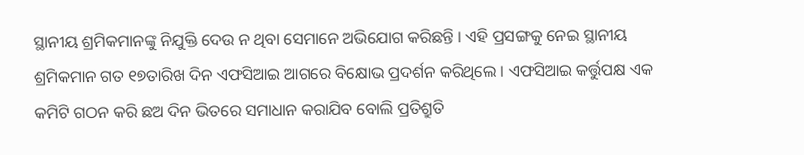ସ୍ଥାନୀୟ ଶ୍ରମିକମାନଙ୍କୁ ନିଯୁକ୍ତି ଦେଉ ନ ଥିବା ସେମାନେ ଅଭିଯୋଗ କରିଛନ୍ତି । ଏହି ପ୍ରସଙ୍ଗକୁ ନେଇ ସ୍ଥାନୀୟ ଶ୍ରମିକମାନ ଗତ ୧୭ତାରିଖ ଦିନ ଏଫସିଆଇ ଆଗରେ ବିକ୍ଷୋଭ ପ୍ରଦର୍ଶନ କରିଥିଲେ । ଏଫସିଆଇ କର୍ତ୍ତୁପକ୍ଷ ଏକ କମିଟି ଗଠନ କରି ଛଅ ଦିନ ଭିତରେ ସମାଧାନ କରାଯିବ ବୋଲି ପ୍ରତିଶ୍ରୁତି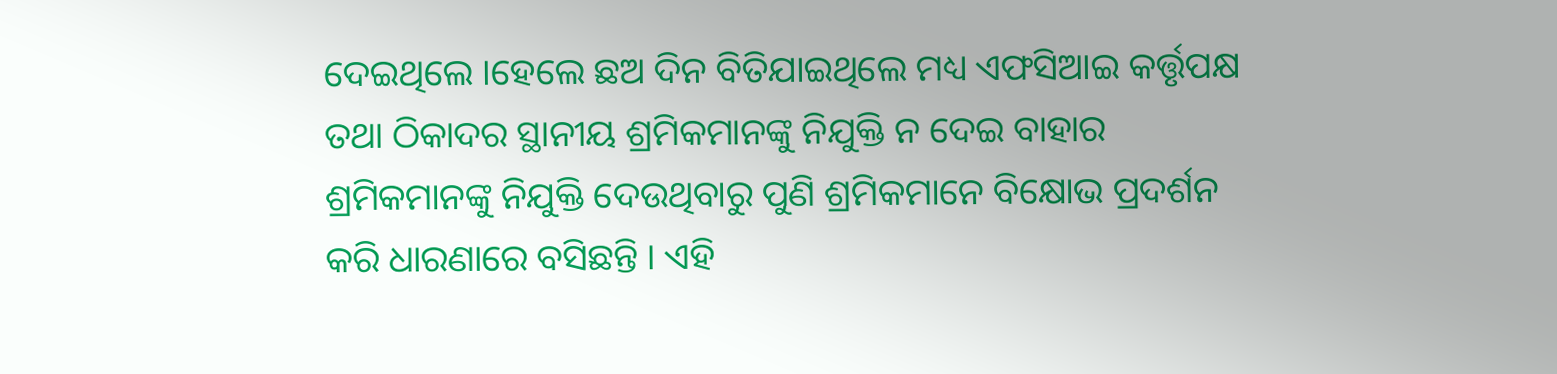ଦେଇଥିଲେ ।ହେଲେ ଛଅ ଦିନ ବିତିଯାଇଥିଲେ ମଧ୍ୟ ଏଫସିଆଇ କର୍ତ୍ତୃପକ୍ଷ ତଥା ଠିକାଦର ସ୍ଥାନୀୟ ଶ୍ରମିକମାନଙ୍କୁ ନିଯୁକ୍ତି ନ ଦେଇ ବାହାର ଶ୍ରମିକମାନଙ୍କୁ ନିଯୁକ୍ତି ଦେଉଥିବାରୁ ପୁଣି ଶ୍ରମିକମାନେ ବିକ୍ଷୋଭ ପ୍ରଦର୍ଶନ କରି ଧାରଣାରେ ବସିଛନ୍ତି । ଏହି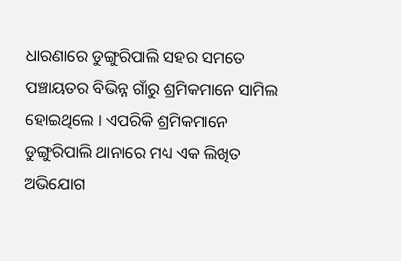ଧାରଣାରେ ଡୁଙ୍ଗୁରିପାଲି ସହର ସମତେ ପଞ୍ଚାୟତର ବିଭିନ୍ନ ଗାଁରୁ ଶ୍ରମିକମାନେ ସାମିଲ ହୋଇଥିଲେ । ଏପରିକି ଶ୍ରମିକମାନେ ଡୁଙ୍ଗୁରିପାଲି ଥାନାରେ ମଧ୍ୟ ଏକ ଲିଖିତ ଅଭିଯୋଗ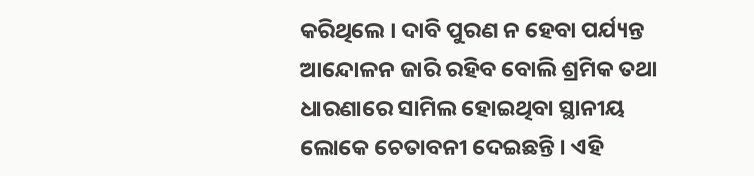କରିଥିଲେ । ଦାବି ପୁରଣ ନ ହେବା ପର୍ଯ୍ୟନ୍ତ ଆନ୍ଦୋଳନ ଜାରି ରହିବ ବୋଲି ଶ୍ରମିକ ତଥା ଧାରଣାରେ ସାମିଲ ହୋଇଥିବା ସ୍ଥାନୀୟ ଲୋକେ ଚେତାବନୀ ଦେଇଛନ୍ତି । ଏହି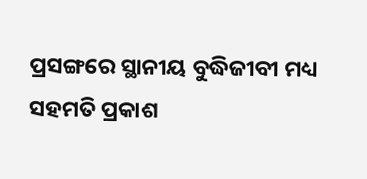ପ୍ରସଙ୍ଗରେ ସ୍ଥାନୀୟ ବୁଦ୍ଧିଜୀବୀ ମଧ୍ୟ ସହମତି ପ୍ରକାଶ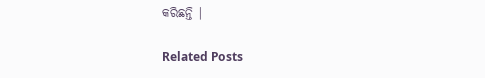କରିଛନ୍ତି |

Related Posts